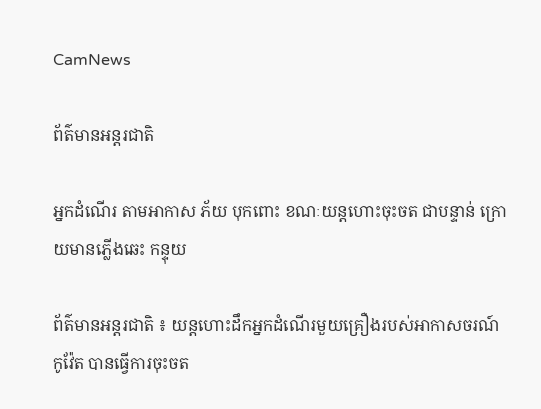CamNews

ព័ត៌មានអន្តរជាតិ

អ្នកដំណើរ តាមអាកាស ភ័យ បុកពោះ ខណៈយន្តហោះចុះចត ជាបន្ទាន់ ក្រោយមានភ្លើងឆេះ កន្ទុយ

ព័ត៌មានអន្តរជាតិ ៖ យន្តហោះដឹកអ្នកដំណើរមួយគ្រឿងរបស់អាកាសចរណ៍កូវ៉ែត បានធ្វើការចុះចត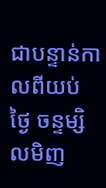ជាបន្ទាន់កាលពីយប់   ថ្ងៃ ចន្ទម្សិលមិញ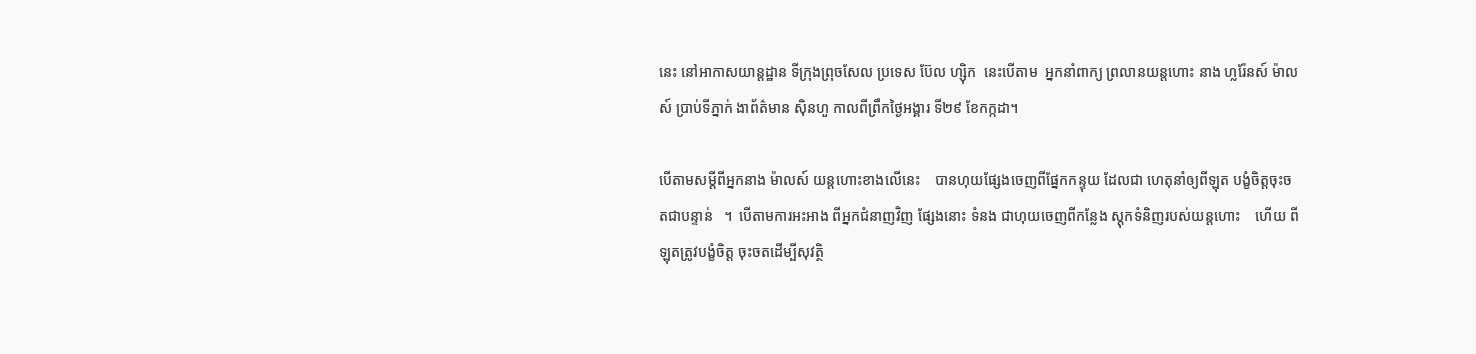នេះ នៅអាកាសយាន្តដ្ឋាន ទីក្រុងព្រុចសែល ប្រទេស ប៊ែល ហ្ស៊ិក  នេះបើតាម  អ្នកនាំពាក្យ ព្រលានយន្តហោះ នាង ហ្លរ៉ែនស៍ ម៉ាលស៍ ប្រាប់ទីភ្នាក់ ងាព័ត៌មាន ស៊ិនហួ កាលពីព្រឹកថ្ងៃអង្គារ ទី២៩ ខែកក្កដា។

បើតាមសម្តីពីអ្នកនាង ម៉ាលស៍ យន្តហោះខាងលើនេះ    បានហុយផ្សែងចេញពីផ្នែកកន្ទុយ ដែលជា ហេតុនាំឲ្យពីឡុត បង្ខំចិត្តចុះចតជាបន្ទាន់   ។  បើតាមការអះអាង ពីអ្នកជំនាញវិញ ផ្សែងនោះ ទំនង ជាហុយចេញពីកន្លែង ស្តុកទំនិញរបស់យន្តហោះ    ហើយ ពីឡុតត្រូវបង្ខំចិត្ត ចុះចតដើម្បីសុវត្ថិ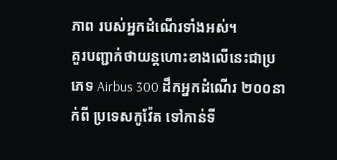ភាព របស់អ្នកដំណើរទាំងអស់។
គួរបញ្ជាក់ថាយន្តហោះខាងលើនេះជាប្រភេទ Airbus 300 ដឹកអ្នកដំណើរ ២០០នាក់ពី ប្រទេសកូវ៉ែត ទៅកាន់ទី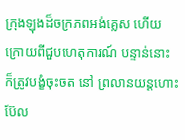ក្រុងឡុងដ៏ចក្រភពអង់គ្លេស ហើយក្រោយពីជួបហេតុការណ៍ បន្ទាន់នោះ ក៏ត្រូវបង្ខំចុះចត នៅ ព្រលានយន្តហោះ ប៊ែល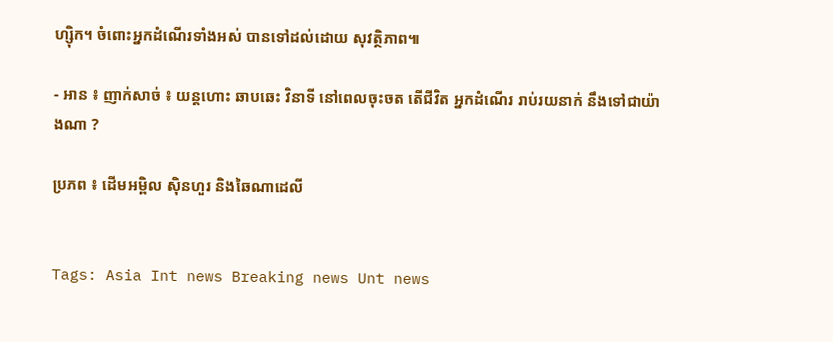ហ្ស៊ិក។ ចំពោះអ្នកដំណើរទាំងអស់ បានទៅដល់ដោយ សុវត្ថិភាព៕

- អាន ៖ ញាក់សាច់ ៖ យន្តហោះ ឆាបឆេះ វិនាទី នៅពេលចុះចត តើជីវិត អ្នកដំណើរ រាប់រយនាក់ នឹងទៅជាយ៉ាងណា ?

ប្រភព ៖ ដើមអម្ពិល ស៊ិនហួរ និងឆៃណាដេលី


Tags: Asia Int news Breaking news Unt news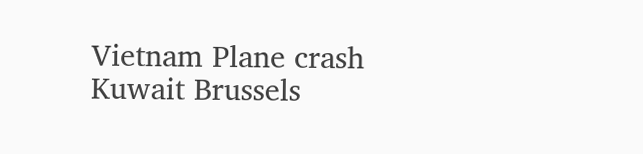Vietnam Plane crash Kuwait Brussels